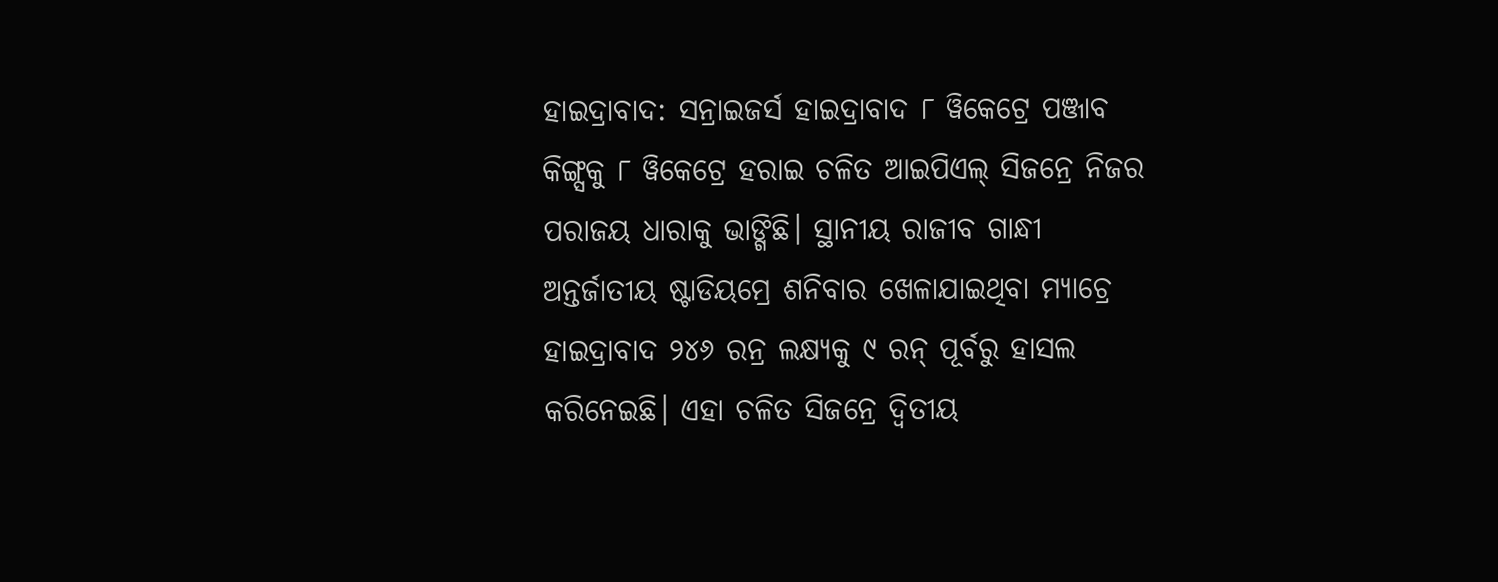ହାଇଦ୍ରାବାଦ: ସନ୍ରାଇଜର୍ସ ହାଇଦ୍ରାବାଦ ୮ ୱିକେଟ୍ରେ ପଞ୍ଜାବ କିଙ୍ଗ୍ସକୁ ୮ ୱିକେଟ୍ରେ ହରାଇ ଚଳିତ ଆଇପିଏଲ୍ ସିଜନ୍ରେ ନିଜର ପରାଜୟ ଧାରାକୁ ଭାଙ୍ଗିଛି। ସ୍ଥାନୀୟ ରାଜୀବ ଗାନ୍ଧୀ ଅନ୍ତର୍ଜାତୀୟ ଷ୍ଟାଡିୟମ୍ରେ ଶନିବାର ଖେଳାଯାଇଥିବା ମ୍ୟାଚ୍ରେ ହାଇଦ୍ରାବାଦ ୨୪୬ ରନ୍ର ଲକ୍ଷ୍ୟକୁ ୯ ରନ୍ ପୂର୍ବରୁ ହାସଲ କରିନେଇଛି। ଏହା ଚଳିତ ସିଜନ୍ରେ ଦ୍ୱିତୀୟ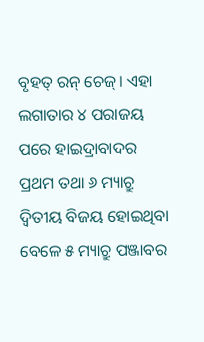ବୃହତ୍ ରନ୍ ଚେଜ୍। ଏହା ଲଗାତାର ୪ ପରାଜୟ ପରେ ହାଇଦ୍ରାବାଦର ପ୍ରଥମ ତଥା ୬ ମ୍ୟାଚ୍ରୁ ଦ୍ୱିତୀୟ ବିଜୟ ହୋଇଥିବା ବେଳେ ୫ ମ୍ୟାଚ୍ରୁ ପଞ୍ଜାବର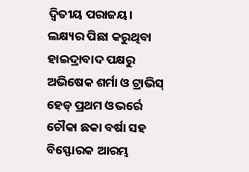ଦ୍ୱିତୀୟ ପରାଜୟ।
ଲକ୍ଷ୍ୟର ପିଛା କରୁଥିବା ହାଇଦ୍ରାବାଦ ପକ୍ଷରୁ ଅଭିଷେକ ଶର୍ମା ଓ ଟ୍ରାଭିସ୍ ହେଡ୍ ପ୍ରଥମ ଓଭର୍ରେ ଚୌକା ଛକା ବର୍ଷା ସହ ବିସ୍ଫୋରକ ଆରମ୍ଭ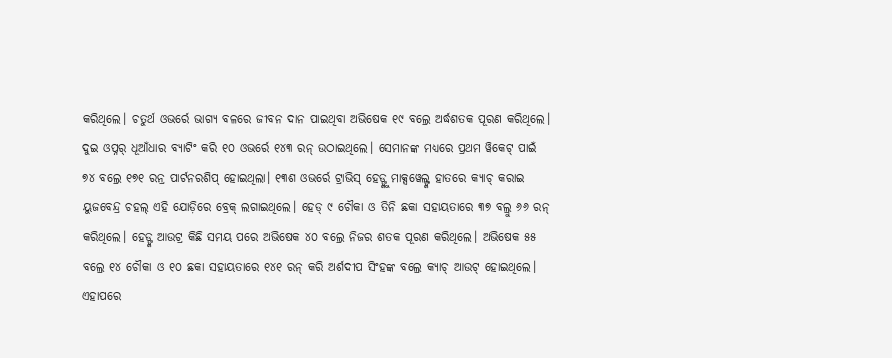କରିଥିଲେ। ଚତୁର୍ଥ ଓଭର୍ରେ ଭାଗ୍ୟ ବଳରେ ଜୀବନ ଦାନ ପାଇଥିବା ଅଭିଷେକ ୧୯ ବଲ୍ରେ ଅର୍ଦ୍ଧଶତକ ପୂରଣ କରିଥିଲେ। ଦୁଇ ଓପ୍ନର୍ ଧୂଆଁଧାର ବ୍ୟାଟିଂ କରି ୧୦ ଓଭର୍ରେ ୧୪୩ ରନ୍ ଉଠାଇଥିଲେ। ସେମାନଙ୍କ ମଧ୍ୟରେ ପ୍ରଥମ ୱିକେଟ୍ ପାଇଁ ୭୪ ବଲ୍ରେ ୧୭୧ ରନ୍ର ପାର୍ଟନରଶିପ୍ ହୋଇଥିଲା। ୧୩ଶ ଓଭର୍ରେ ଟ୍ରାଭିସ୍ ହେଡ୍ଙ୍କୁ ମାକ୍ସୱେଲ୍ଙ୍କ ହାତରେ କ୍ୟାଚ୍ କରାଇ ୟୁଜବେନ୍ଦ୍ର ଚହଲ୍ ଏହି ଯୋଡ଼ିରେ ବ୍ରେକ୍ ଲଗାଇଥିଲେ। ହେଡ୍ ୯ ଚୌକା ଓ ତିନି ଛକା ସହାୟତାରେ ୩୭ ବଲ୍ରୁ ୬୬ ରନ୍ କରିଥିଲେ। ହେଡ୍ଙ୍କ ଆଉଟ୍ର କିଛି ସମୟ ପରେ ଅଭିଷେକ ୪୦ ବଲ୍ରେ ନିଜର ଶତକ ପୂରଣ କରିଥିଲେ। ଅଭିଷେକ ୫୫ ବଲ୍ରେ ୧୪ ଚୌକା ଓ ୧୦ ଛକା ସହାୟତାରେ ୧୪୧ ରନ୍ କରି ଅର୍ଶଦୀପ ସିଂହଙ୍କ ବଲ୍ରେ କ୍ୟାଚ୍ ଆଉଟ୍ ହୋଇଥିଲେ। ଏହାପରେ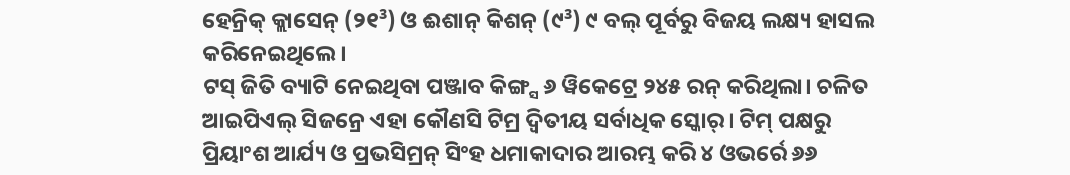ହେନ୍ରିକ୍ କ୍ଲାସେନ୍ (୨୧³) ଓ ଈଶାନ୍ କିଶନ୍ (୯³) ୯ ବଲ୍ ପୂର୍ବରୁ ବିଜୟ ଲକ୍ଷ୍ୟ ହାସଲ କରିନେଇଥିଲେ।
ଟସ୍ ଜିତି ବ୍ୟାଟି ନେଇଥିବା ପଞ୍ଜାବ କିଙ୍ଗ୍ସ ୬ ୱିକେଟ୍ରେ ୨୪୫ ରନ୍ କରିଥିଲା। ଚଳିତ ଆଇପିଏଲ୍ ସିଜନ୍ରେ ଏହା କୌଣସି ଟିମ୍ର ଦ୍ୱିତୀୟ ସର୍ବାଧିକ ସ୍କୋର୍। ଟିମ୍ ପକ୍ଷରୁ ପ୍ରିୟାଂଶ ଆର୍ଯ୍ୟ ଓ ପ୍ରଭସିମ୍ରନ୍ ସିଂହ ଧମାକାଦାର ଆରମ୍ଭ କରି ୪ ଓଭର୍ରେ ୬୬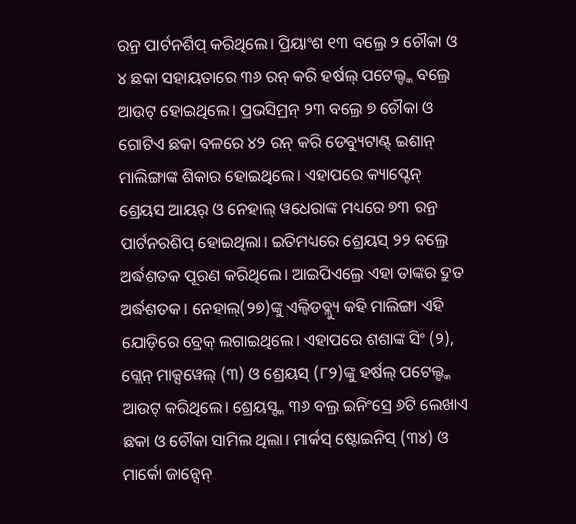ରନ୍ର ପାର୍ଟନର୍ଶିପ୍ କରିଥିଲେ। ପ୍ରିୟାଂଶ ୧୩ ବଲ୍ରେ ୨ ଚୌକା ଓ ୪ ଛକା ସହାୟତାରେ ୩୬ ରନ୍ କରି ହର୍ଷଲ୍ ପଟେଲ୍ଙ୍କ ବଲ୍ରେ ଆଉଟ୍ ହୋଇଥିଲେ। ପ୍ରଭସିମ୍ରନ୍ ୨୩ ବଲ୍ରେ ୭ ଚୌକା ଓ ଗୋଟିଏ ଛକା ବଳରେ ୪୨ ରନ୍ କରି ଡେବ୍ୟୁଟାଣ୍ଟ୍ ଇଶାନ୍ ମାଲିଙ୍ଗାଙ୍କ ଶିକାର ହୋଇଥିଲେ। ଏହାପରେ କ୍ୟାପ୍ଟେନ୍ ଶ୍ରେୟସ ଆୟର୍ ଓ ନେହାଲ୍ ୱଧେରାଙ୍କ ମଧ୍ୟରେ ୭୩ ରନ୍ର ପାର୍ଟନରଶିପ୍ ହୋଇଥିଲା। ଇତିମଧ୍ୟରେ ଶ୍ରେୟସ୍ ୨୨ ବଲ୍ରେ ଅର୍ଦ୍ଧଶତକ ପୂରଣ କରିଥିଲେ। ଆଇପିଏଲ୍ରେ ଏହା ତାଙ୍କର ଦ୍ରୁତ ଅର୍ଦ୍ଧଶତକ। ନେହାଲ୍(୨୭)ଙ୍କୁ ଏଲ୍ବିଡବ୍ଲ୍ୟୁ କହି ମାଲିଙ୍ଗା ଏହି ଯୋଡ଼ିରେ ବ୍ରେକ୍ ଲଗାଇଥିଲେ। ଏହାପରେ ଶଶାଙ୍କ ସିଂ (୨), ଗ୍ଲେନ୍ ମାକ୍ସୱେଲ୍ (୩) ଓ ଶ୍ରେୟସ୍ (୮୨)ଙ୍କୁ ହର୍ଷଲ୍ ପଟେଲ୍ଙ୍କ ଆଉଟ୍ କରିଥିଲେ। ଶ୍ରେୟସ୍ଙ୍କ ୩୬ ବଲ୍ର ଇନିଂସ୍ରେ ୬ଟି ଲେଖାଏ ଛକା ଓ ଚୌକା ସାମିଲ ଥିଲା। ମାର୍କସ୍ ଷ୍ଟୋଇନିସ୍ (୩୪) ଓ ମାର୍କୋ ଜାନ୍ସେନ୍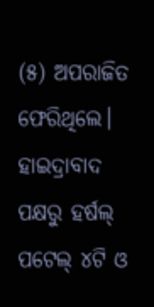(୫) ଅପରାଜିତ ଫେରିଥିଲେ। ହାଇଦ୍ରାବାଦ ପକ୍ଷରୁ ହର୍ଷଲ୍ ପଟେଲ୍ ୪ଟି ଓ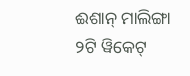ଈଶାନ୍ ମାଲିଙ୍ଗା ୨ଟି ୱିକେଟ୍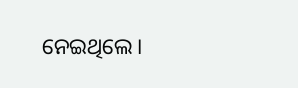ନେଇଥିଲେ।